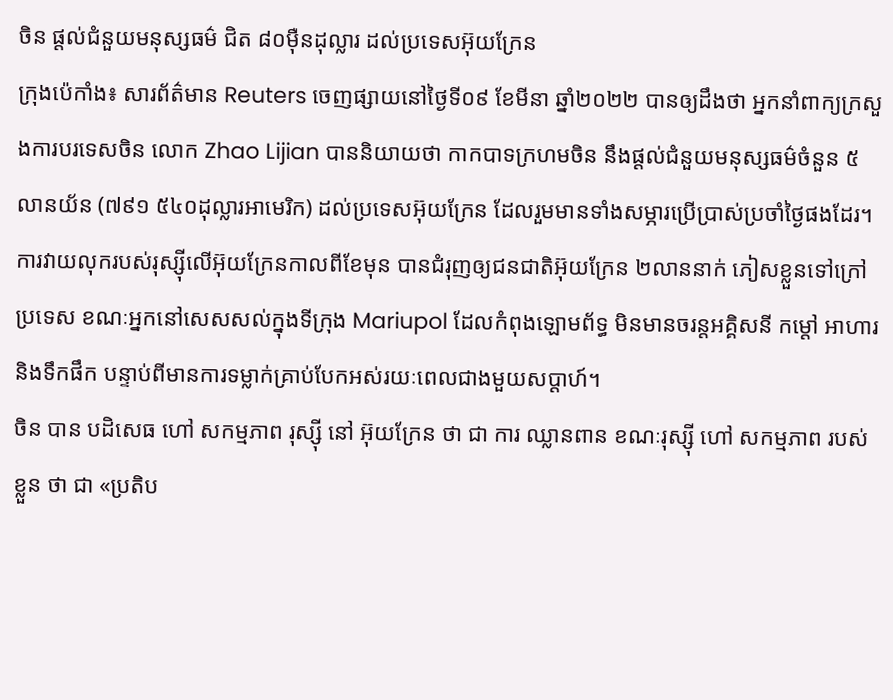ចិន ផ្តល់ជំនួយមនុស្សធម៌ ជិត ៨០ម៉ឺនដុល្លារ ដល់ប្រទេសអ៊ុយក្រែន
ក្រុងប៉េកាំង៖ សារព័ត៌មាន Reuters ចេញផ្សាយនៅថ្ងៃទី០៩ ខែមីនា ឆ្នាំ២០២២ បានឲ្យដឹងថា អ្នកនាំពាក្យក្រសួងការបរទេសចិន លោក Zhao Lijian បាននិយាយថា កាកបាទក្រហមចិន នឹងផ្តល់ជំនួយមនុស្សធម៌ចំនួន ៥លានយ័ន (៧៩១ ៥៤០ដុល្លារអាមេរិក) ដល់ប្រទេសអ៊ុយក្រែន ដែលរួមមានទាំងសម្ភារប្រើប្រាស់ប្រចាំថ្ងៃផងដែរ។
ការវាយលុករបស់រុស្ស៊ីលើអ៊ុយក្រែនកាលពីខែមុន បានជំរុញឲ្យជនជាតិអ៊ុយក្រែន ២លាននាក់ ភៀសខ្លួនទៅក្រៅប្រទេស ខណៈអ្នកនៅសេសសល់ក្នុងទីក្រុង Mariupol ដែលកំពុងឡោមព័ទ្ធ មិនមានចរន្តអគ្គិសនី កម្តៅ អាហារ និងទឹកផឹក បន្ទាប់ពីមានការទម្លាក់គ្រាប់បែកអស់រយៈពេលជាងមួយសប្តាហ៍។
ចិន បាន បដិសេធ ហៅ សកម្មភាព រុស្ស៊ី នៅ អ៊ុយក្រែន ថា ជា ការ ឈ្លានពាន ខណៈរុស្ស៊ី ហៅ សកម្មភាព របស់ ខ្លួន ថា ជា «ប្រតិប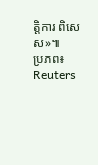ត្តិការ ពិសេស»៕
ប្រភព៖ Reuters